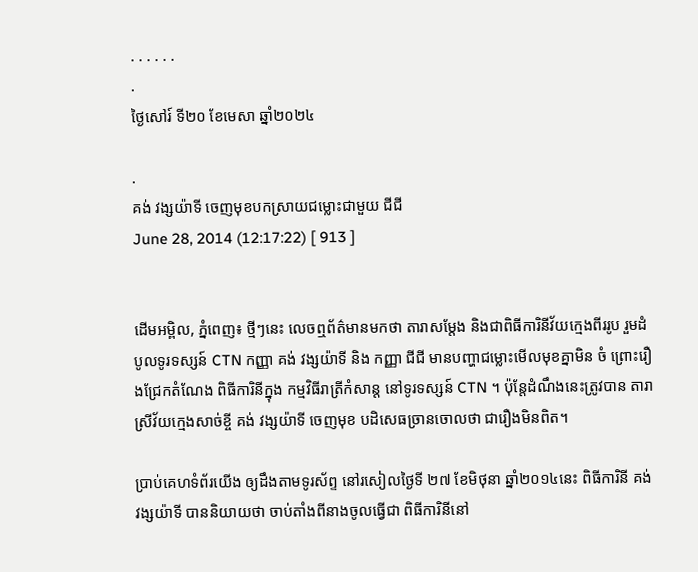. . . . . .
.
ថ្ងៃសៅរ៍ ទី២០ ខែមេសា ឆ្នាំ២០២៤

.
គង់ វង្សយ៉ាទី ចេញមុខបកស្រាយជម្លោះជាមួយ ជីជី
June 28, 2014 (12:17:22) [ 913 ]


ដើមអម្ពិល, ភ្នំពេញ៖ ថ្មីៗនេះ លេចឮព័ត៌មានមកថា តារាសម្តែង និងជាពិធីការិនីវ័យក្មេងពីររូប រួមដំបូលទូរទស្សន៍ CTN កញ្ញា គង់ វង្សយ៉ាទី និង កញ្ញា ជីជី មានបញ្ហាជម្លោះមើលមុខគ្នាមិន ចំ ព្រោះរឿងជ្រែកតំណែង ពិធីការិនីក្នុង កម្មវិធីរាត្រីកំសាន្ត នៅទូរទស្សន៍ CTN ។ ប៉ុន្តែដំណឹងនេះត្រូវបាន តារាស្រីវ័យក្មេងសាច់ខ្ចី គង់ វង្សយ៉ាទី ចេញមុខ បដិសេធច្រានចោលថា ជារឿងមិនពិត។

ប្រាប់គេហទំព័រយើង ឲ្យដឹងតាមទូរស័ព្ទ នៅរសៀលថ្ងៃទី ២៧ ខែមិថុនា ឆ្នាំ២០១៤នេះ ពិធីការិនី គង់ វង្សយ៉ាទី បាននិយាយថា ចាប់តាំងពីនាងចូលធ្វើជា ពិធីការិនីនៅ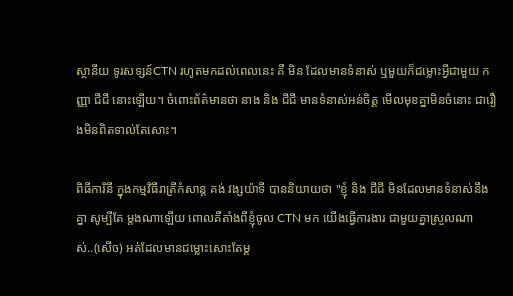ស្ថានីយ ទូរសទ្សន៍CTN រហូតមកដល់ពេលនេះ គឺ មិន ដែលមានទំនាស់ ឬមួយក៏ជម្លោះអ្វីជាមួយ កញ្ញា ជីជី នោះឡើយ។ ចំពោះព័ត៌មានថា នាង និង ជីជី មានទំនាស់អន់ចិត្ត មើលមុខគ្នាមិនចំនោះ ជារឿងមិនពិតទាល់តែសោះ។

ពិធីការិនី ក្នុងកម្មវិធីរាត្រីកំសាន្ត គង់ វង្សយ៉ាទី បាននិយាយថា "ខ្ញុំ និង ជីជី មិនដែលមានទំនាស់នឹងគ្នា សូម្បីតែ ម្តងណាឡើយ ពោលគឺតាំងពីខ្ញុំចូល CTN មក យើងធ្វើការងារ ជាមួយគ្នាស្រួលណាស់..(សើច) អត់ដែលមានជម្លោះសោះតែម្ត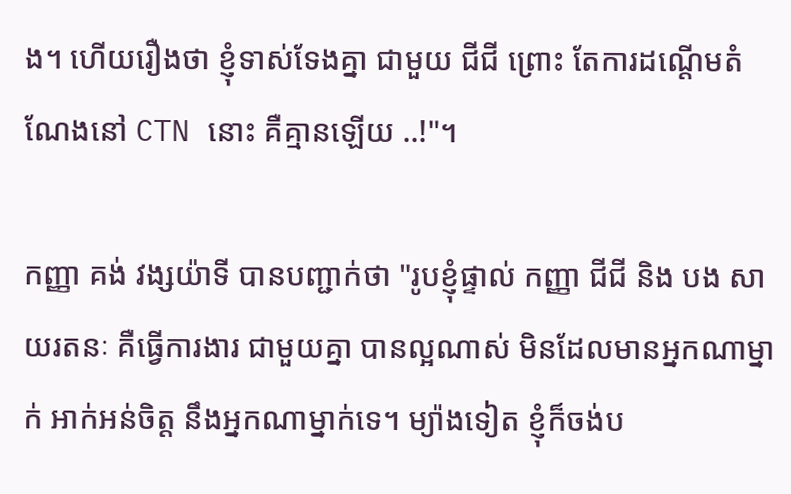ង។ ហើយរឿងថា ខ្ញុំទាស់ទែងគ្នា ជាមួយ ជីជី ព្រោះ តែការដណ្តើមតំណែងនៅ CTN នោះ គឺគ្មានឡើយ ..!"។

កញ្ញា គង់ វង្សយ៉ាទី បានបញ្ជាក់ថា "រូបខ្ញុំផ្ទាល់ កញ្ញា ជីជី និង បង សាយរតនៈ គឺធ្វើការងារ ជាមួយគ្នា បានល្អណាស់ មិនដែលមានអ្នកណាម្នាក់ អាក់អន់ចិត្ត នឹងអ្នកណាម្នាក់ទេ។ ម្យ៉ាងទៀត ខ្ញុំក៏ចង់ប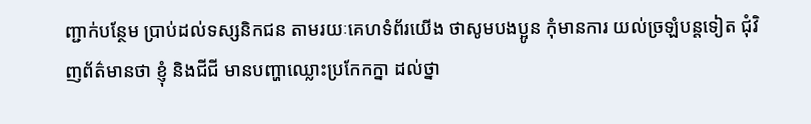ញ្ជាក់បន្ថែម ប្រាប់ដល់ទស្សនិកជន តាមរយៈគេហទំព័រយើង ថាសូមបងប្អូន កុំមានការ យល់ច្រឡំបន្តទៀត ជុំវិញព័ត៌មានថា ខ្ញុំ និងជីជី មានបញ្ហាឈ្លោះប្រកែកក្នា ដល់ថ្នា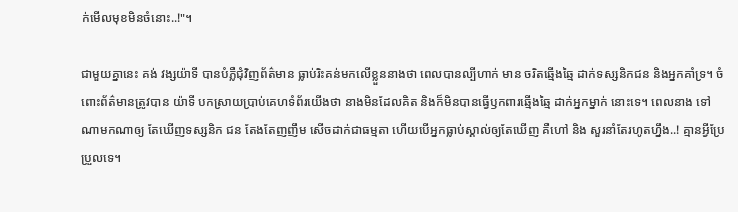ក់មើលមុខមិនចំនោះ..!"។

ជាមួយគ្នានេះ គង់ វង្សយ៉ាទី បានបំភ្លឺជុំវិញព័ត៌មាន ធ្លាប់រិះគន់មកលើខ្លួននាងថា ពេលបានល្បីហាក់ មាន ចរិតឆ្មើងឆ្មៃ ដាក់ទស្សនិកជន និងអ្នកគាំទ្រ។ ចំពោះព័ត៌មានត្រូវបាន យ៉ាទី បកស្រាយប្រាប់គេហទំព័រយើងថា នាងមិនដែលគិត និងក៏មិនបានធ្វើឫកពារឆ្មើងឆ្មៃ ដាក់អ្នកម្នាក់ នោះទេ។ ពេលនាង ទៅណាមកណាឲ្យ តែឃើញទស្សនិក ជន តែងតែញញឹម សើចដាក់ជាធម្មតា ហើយបើអ្នកធ្លាប់ស្គាល់ឲ្យតែឃើញ គឺហៅ និង សួរនាំតែរហូតហ្នឹង..! គ្មានអ្វីប្រែប្រួលទេ។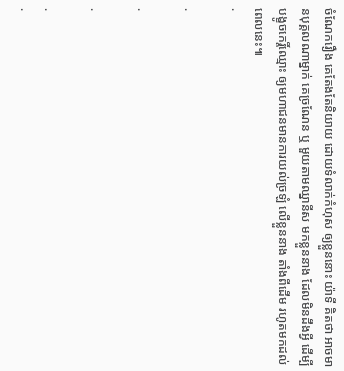ចំណែករឿង គេតែងតែនិយាយ ដោយទំលាក់កំហុស ឲ្យខ្លួននោះ យ៉ាទី គិតថា អាចមានបុគ្គលណាម្នាក់ គេច្រណែន ឬ មួយតាមឈ្នានីស មកខ្លួននាង ដែលមិនដឹងអ្វី ដើម្បីបង្ខូចកេរ្តិ៍ឈ្មោះ ឲ្យមហាជនមានការយល់ច្រឡំ លើខ្លួននាង តាំងពីដើម រហូតមកដល់ពេលនេះ៕
.

.

.

.

.
.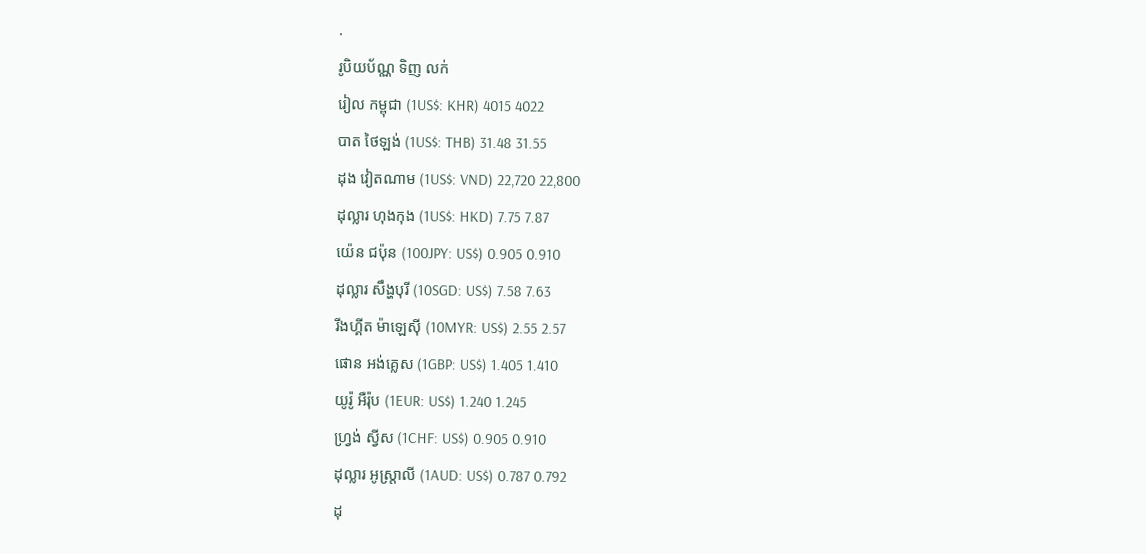.
រូបិយប័ណ្ណ ទិញ លក់
រៀល កម្ពុជា (1US$: KHR) 4015 4022
បាត ថៃឡង់ (1US$: THB) 31.48 31.55
ដុង វៀតណាម (1US$: VND) 22,720 22,800
ដុល្លារ ហុងកុង (1US$: HKD) 7.75 7.87
យ៉េន ជប៉ុន (100JPY: US$) 0.905 0.910
ដុល្លារ សឹង្ហបុរី (10SGD: US$) 7.58 7.63
រីងហ្គីត ម៉ាឡេស៊ី (10MYR: US$) 2.55 2.57
ផោន អង់គ្លេស (1GBP: US$) 1.405 1.410
យូរ៉ូ អឺរ៉ុប (1EUR: US$) 1.240 1.245
ហ្វ្រង់ ស្វីស (1CHF: US$) 0.905 0.910
ដុល្លារ អូស្ត្រាលី (1AUD: US$) 0.787 0.792
ដុ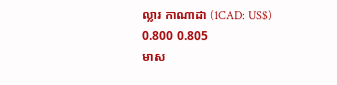ល្លារ កាណាដា (1CAD: US$) 0.800 0.805
មាស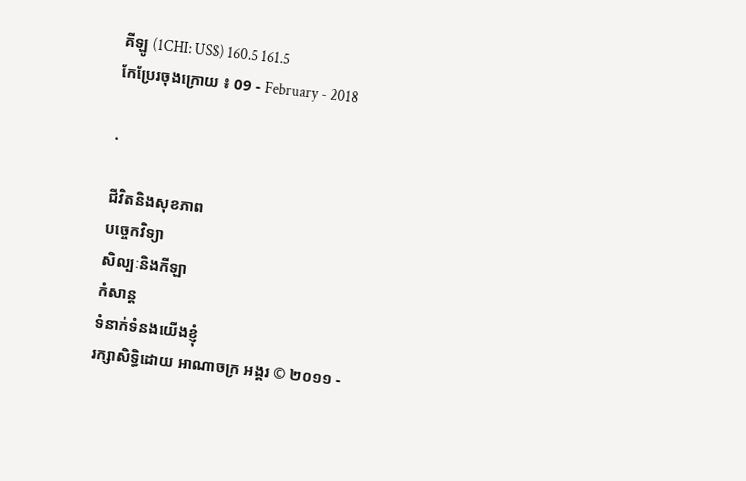គីឡូ (1CHI: US$) 160.5 161.5
កែប្រែរចុងក្រោយ ៖ 09 - February - 2018

.

ជីវិតនិងសុខភាព
បច្ចេកវិទ្យា
សិល្បៈនិងកីឡា
កំសាន្ត
ទំនាក់ទំនងយើងខ្ញុំ
រក្សាសិទ្ធិដោយ អាណាចក្រ អង្គរ © ២០១១ -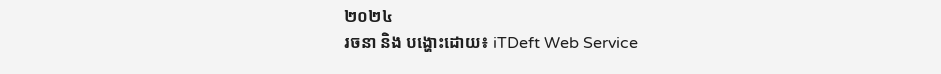២០២៤
រចនា និង បង្ហោះដោយ៖ iTDeft Web Service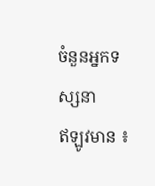ចំនួនអ្នកទស្សនា
ឥឡូវមាន ៖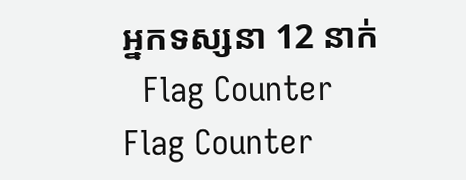អ្នកទស្សនា 12 នាក់
  Flag Counter
Flag Counter